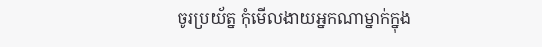ចូរប្រយ័ត្ន កុំមើលងាយអ្នកណាម្នាក់ក្នុង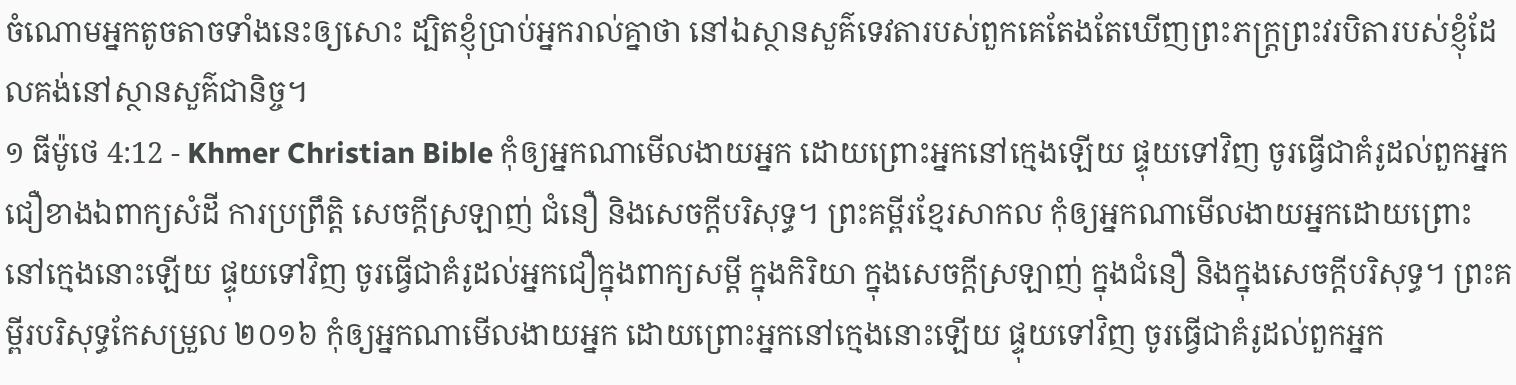ចំណោមអ្នកតូចតាចទាំងនេះឲ្យសោះ ដ្បិតខ្ញុំប្រាប់អ្នករាល់គ្នាថា នៅឯស្ថានសួគ៌ទេវតារបស់ពួកគេតែងតែឃើញព្រះភក្ដ្រព្រះវរបិតារបស់ខ្ញុំដែលគង់នៅស្ថានសួគ៌ជានិច្ច។
១ ធីម៉ូថេ 4:12 - Khmer Christian Bible កុំឲ្យអ្នកណាមើលងាយអ្នក ដោយព្រោះអ្នកនៅក្មេងឡើយ ផ្ទុយទៅវិញ ចូរធ្វើជាគំរូដល់ពួកអ្នកជឿខាងឯពាក្យសំដី ការប្រព្រឹត្ដិ សេចក្ដីស្រឡាញ់ ជំនឿ និងសេចក្ដីបរិសុទ្ធ។ ព្រះគម្ពីរខ្មែរសាកល កុំឲ្យអ្នកណាមើលងាយអ្នកដោយព្រោះនៅក្មេងនោះឡើយ ផ្ទុយទៅវិញ ចូរធ្វើជាគំរូដល់អ្នកជឿក្នុងពាក្យសម្ដី ក្នុងកិរិយា ក្នុងសេចក្ដីស្រឡាញ់ ក្នុងជំនឿ និងក្នុងសេចក្ដីបរិសុទ្ធ។ ព្រះគម្ពីរបរិសុទ្ធកែសម្រួល ២០១៦ កុំឲ្យអ្នកណាមើលងាយអ្នក ដោយព្រោះអ្នកនៅក្មេងនោះឡើយ ផ្ទុយទៅវិញ ចូរធ្វើជាគំរូដល់ពួកអ្នក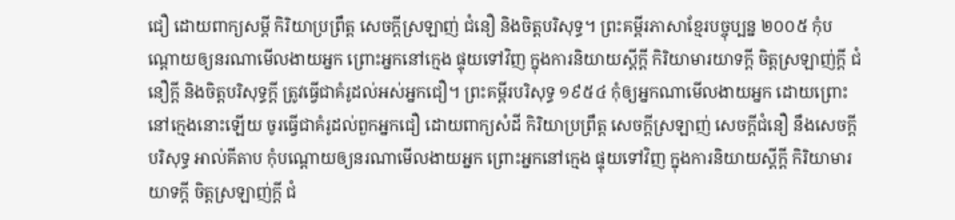ជឿ ដោយពាក្យសម្ដី កិរិយាប្រព្រឹត្ត សេចក្ដីស្រឡាញ់ ជំនឿ និងចិត្តបរិសុទ្ធ។ ព្រះគម្ពីរភាសាខ្មែរបច្ចុប្បន្ន ២០០៥ កុំបណ្ដោយឲ្យនរណាមើលងាយអ្នក ព្រោះអ្នកនៅក្មេង ផ្ទុយទៅវិញ ក្នុងការនិយាយស្ដីក្ដី កិរិយាមារយាទក្ដី ចិត្តស្រឡាញ់ក្ដី ជំនឿក្ដី និងចិត្តបរិសុទ្ធក្ដី ត្រូវធ្វើជាគំរូដល់អស់អ្នកជឿ។ ព្រះគម្ពីរបរិសុទ្ធ ១៩៥៤ កុំឲ្យអ្នកណាមើលងាយអ្នក ដោយព្រោះនៅក្មេងនោះឡើយ ចូរធ្វើជាគំរូដល់ពួកអ្នកជឿ ដោយពាក្យសំដី កិរិយាប្រព្រឹត្ត សេចក្ដីស្រឡាញ់ សេចក្ដីជំនឿ នឹងសេចក្ដីបរិសុទ្ធ អាល់គីតាប កុំបណ្ដោយឲ្យនរណាមើលងាយអ្នក ព្រោះអ្នកនៅក្មេង ផ្ទុយទៅវិញ ក្នុងការនិយាយស្ដីក្ដី កិរិយាមារយាទក្ដី ចិត្ដស្រឡាញ់ក្ដី ជំ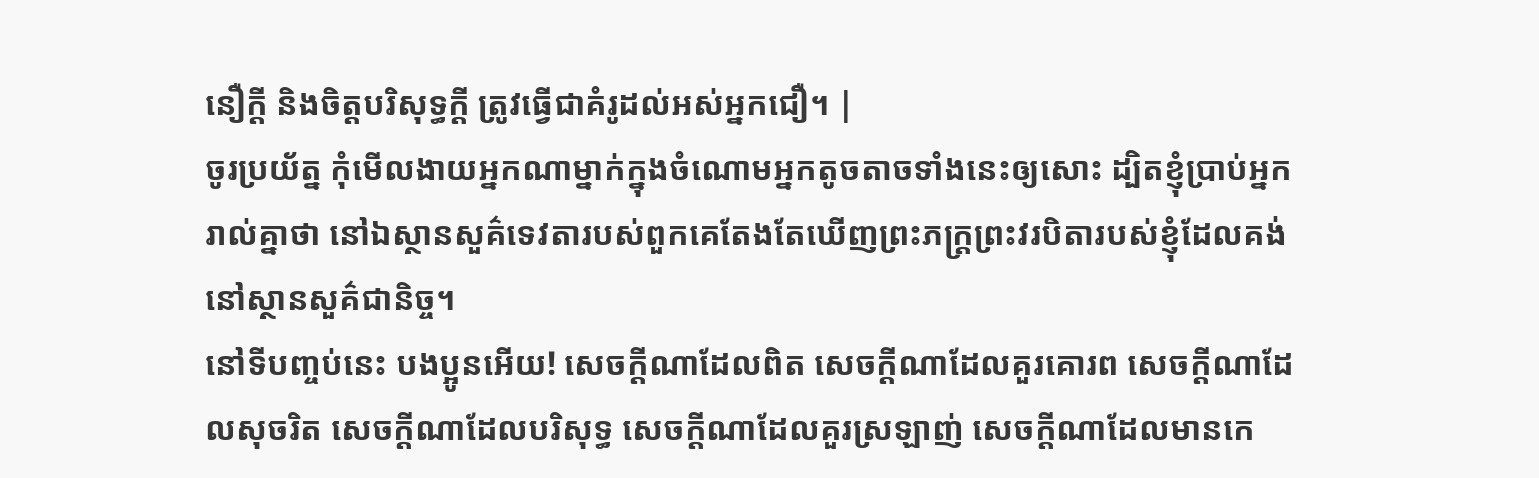នឿក្ដី និងចិត្ដបរិសុទ្ធក្ដី ត្រូវធ្វើជាគំរូដល់អស់អ្នកជឿ។ |
ចូរប្រយ័ត្ន កុំមើលងាយអ្នកណាម្នាក់ក្នុងចំណោមអ្នកតូចតាចទាំងនេះឲ្យសោះ ដ្បិតខ្ញុំប្រាប់អ្នករាល់គ្នាថា នៅឯស្ថានសួគ៌ទេវតារបស់ពួកគេតែងតែឃើញព្រះភក្ដ្រព្រះវរបិតារបស់ខ្ញុំដែលគង់នៅស្ថានសួគ៌ជានិច្ច។
នៅទីបញ្ចប់នេះ បងប្អូនអើយ! សេចក្ដីណាដែលពិត សេចក្ដីណាដែលគួរគោរព សេចក្ដីណាដែលសុចរិត សេចក្ដីណាដែលបរិសុទ្ធ សេចក្ដីណាដែលគួរស្រឡាញ់ សេចក្ដីណាដែលមានកេ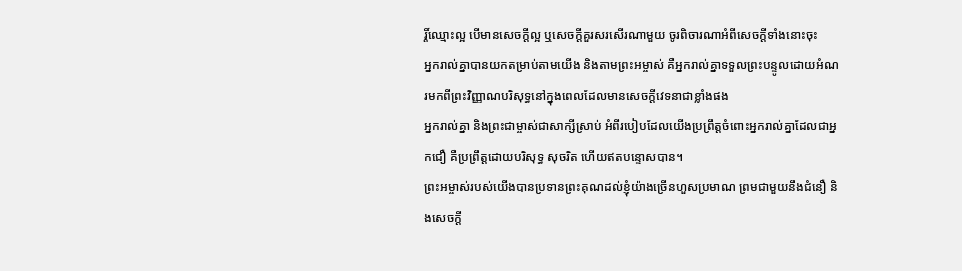រ្តិ៍ឈ្មោះល្អ បើមានសេចក្ដីល្អ ឬសេចក្ដីគួរសរសើរណាមួយ ចូរពិចារណាអំពីសេចក្ដីទាំងនោះចុះ
អ្នករាល់គ្នាបានយកតម្រាប់តាមយើង និងតាមព្រះអម្ចាស់ គឺអ្នករាល់គ្នាទទួលព្រះបន្ទូលដោយអំណរមកពីព្រះវិញ្ញាណបរិសុទ្ធនៅក្នុងពេលដែលមានសេចក្ដីវេទនាជាខ្លាំងផង
អ្នករាល់គ្នា និងព្រះជាម្ចាស់ជាសាក្សីស្រាប់ អំពីរបៀបដែលយើងប្រព្រឹត្ដចំពោះអ្នករាល់គ្នាដែលជាអ្នកជឿ គឺប្រព្រឹត្ដដោយបរិសុទ្ធ សុចរិត ហើយឥតបន្ទោសបាន។
ព្រះអម្ចាស់របស់យើងបានប្រទានព្រះគុណដល់ខ្ញុំយ៉ាងច្រើនហួសប្រមាណ ព្រមជាមួយនឹងជំនឿ និងសេចក្ដី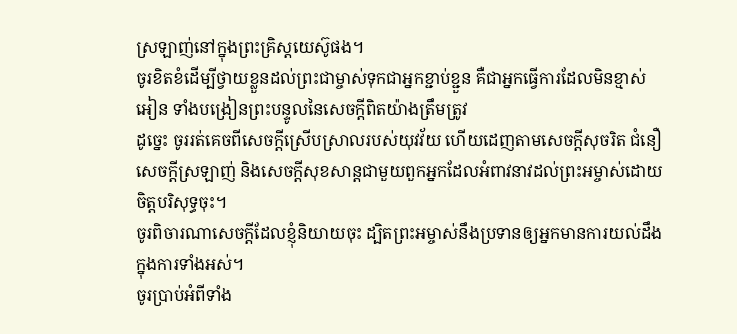ស្រឡាញ់នៅក្នុងព្រះគ្រិស្ដយេស៊ូផង។
ចូរខិតខំដើម្បីថ្វាយខ្លួនដល់ព្រះជាម្ចាស់ទុកជាអ្នកខ្ជាប់ខ្ជួន គឺជាអ្នកធ្វើការដែលមិនខ្មាស់អៀន ទាំងបង្រៀនព្រះបន្ទូលនៃសេចក្ដីពិតយ៉ាងត្រឹមត្រូវ
ដូច្នេះ ចូររត់គេចពីសេចក្ដីស្រើបស្រាលរបស់យុវវ័យ ហើយដេញតាមសេចក្ដីសុចរិត ជំនឿ សេចក្ដីស្រឡាញ់ និងសេចក្ដីសុខសាន្តជាមួយពួកអ្នកដែលអំពាវនាវដល់ព្រះអម្ចាស់ដោយចិត្តបរិសុទ្ធចុះ។
ចូរពិចារណាសេចក្ដីដែលខ្ញុំនិយាយចុះ ដ្បិតព្រះអម្ចាស់នឹងប្រទានឲ្យអ្នកមានការយល់ដឹងក្នុងការទាំងអស់។
ចូរប្រាប់អំពីទាំង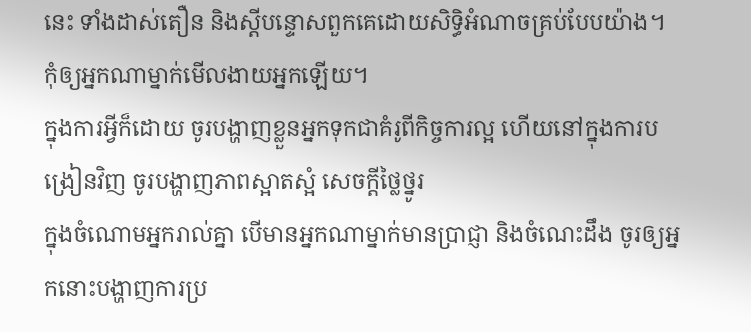នេះ ទាំងដាស់តឿន និងស្ដីបន្ទោសពួកគេដោយសិទ្ធិអំណាចគ្រប់បែបយ៉ាង។ កុំឲ្យអ្នកណាម្នាក់មើលងាយអ្នកឡើយ។
ក្នុងការអ្វីក៏ដោយ ចូរបង្ហាញខ្លួនអ្នកទុកជាគំរូពីកិច្ចការល្អ ហើយនៅក្នុងការបង្រៀនវិញ ចូរបង្ហាញភាពស្អាតស្អំ សេចក្ដីថ្លៃថ្នូរ
ក្នុងចំណោមអ្នករាល់គ្នា បើមានអ្នកណាម្នាក់មានប្រាជ្ញា និងចំណេះដឹង ចូរឲ្យអ្នកនោះបង្ហាញការប្រ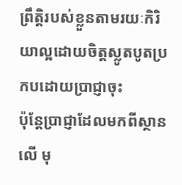ព្រឹត្ដិរបស់ខ្លួនតាមរយៈកិរិយាល្អដោយចិត្ដស្លូតបូតប្រកបដោយប្រាជ្ញាចុះ
ប៉ុន្ដែប្រាជ្ញាដែលមកពីស្ថានលើ មុ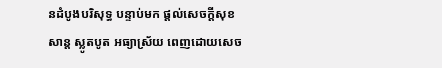នដំបូងបរិសុទ្ធ បន្ទាប់មក ផ្ដល់សេចក្ដីសុខសាន្ត ស្លូតបូត អធ្យាស្រ័យ ពេញដោយសេច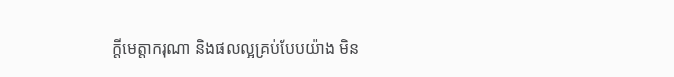ក្ដីមេត្តាករុណា និងផលល្អគ្រប់បែបយ៉ាង មិន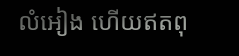លំអៀង ហើយឥតពុ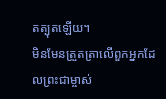តត្បុតឡើយ។
មិនមែនត្រួតត្រាលើពួកអ្នកដែលព្រះជាម្ចាស់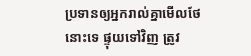ប្រទានឲ្យអ្នករាល់គ្នាមើលថែនោះទេ ផ្ទុយទៅវិញ ត្រូវ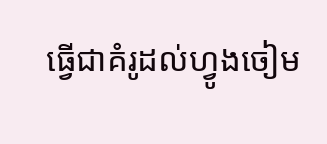ធ្វើជាគំរូដល់ហ្វូងចៀម